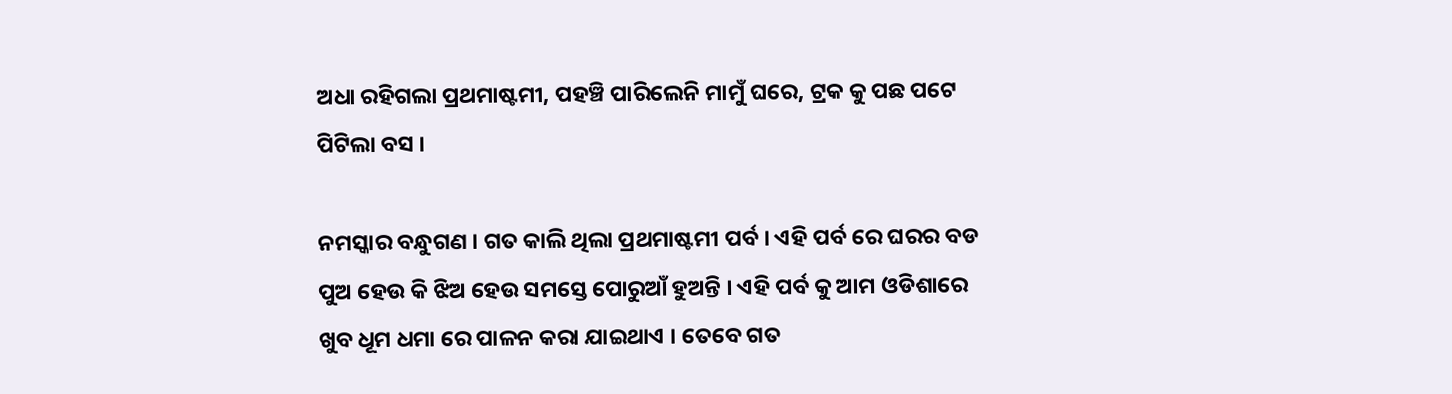ଅଧା ରହିଗଲା ପ୍ରଥମାଷ୍ଟମୀ, ପହଞ୍ଚି ପାରିଲେନି ମାମୁଁ ଘରେ, ଟ୍ରକ କୁ ପଛ ପଟେ ପିଟିଲା ବସ ।

ନମସ୍କାର ବନ୍ଧୁଗଣ । ଗତ କାଲି ଥିଲା ପ୍ରଥମାଷ୍ଟମୀ ପର୍ବ । ଏହି ପର୍ବ ରେ ଘରର ବଡ ପୁଅ ହେଉ କି ଝିଅ ହେଉ ସମସ୍ତେ ପୋରୁଆଁ ହୁଅନ୍ତି । ଏହି ପର୍ବ କୁ ଆମ ଓଡିଶାରେ ଖୁବ ଧୂମ ଧମା ରେ ପାଳନ କରା ଯାଇଥାଏ । ତେବେ ଗତ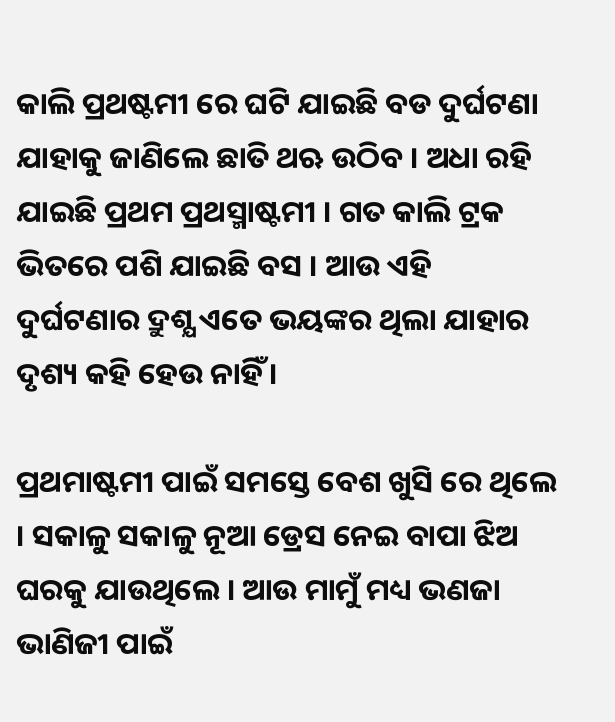କାଲି ପ୍ରଥଷ୍ଟମୀ ରେ ଘଟି ଯାଇଛି ବଡ ଦୁର୍ଘଟଣା ଯାହାକୁ ଜାଣିଲେ ଛାତି ଥଋ ଉଠିବ । ଅଧା ରହି ଯାଇଛି ପ୍ରଥମ ପ୍ରଥସ୍ମାଷ୍ଟମୀ । ଗତ କାଲି ଟ୍ରକ ଭିତରେ ପଶି ଯାଇଛି ବସ । ଆଉ ଏହି ଦୁର୍ଘଟଣାର ଦ୍ରୁଶ୍ଯ ଏତେ ଭୟଙ୍କର ଥିଲା ଯାହାର ଦୃଶ୍ୟ କହି ହେଉ ନାହିଁ ।

ପ୍ରଥମାଷ୍ଟମୀ ପାଇଁ ସମସ୍ତେ ବେଶ ଖୁସି ରେ ଥିଲେ । ସକାଳୁ ସକାଳୁ ନୂଆ ଡ୍ରେସ ନେଇ ବାପା ଝିଅ ଘରକୁ ଯାଉଥିଲେ । ଆଉ ମାମୁଁ ମଧ୍ୟ ଭଣଜା ଭାଣିଜୀ ପାଇଁ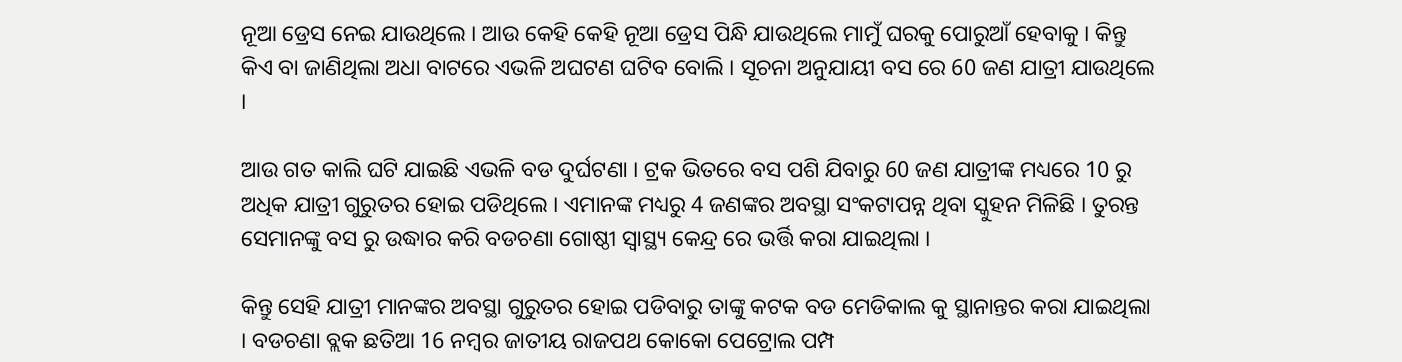ନୂଆ ଡ୍ରେସ ନେଇ ଯାଉଥିଲେ । ଆଉ କେହି କେହି ନୂଆ ଡ୍ରେସ ପିନ୍ଧି ଯାଉଥିଲେ ମାମୁଁ ଘରକୁ ପୋରୁଆଁ ହେବାକୁ । କିନ୍ତୁ କିଏ ବା ଜାଣିଥିଲା ଅଧା ବାଟରେ ଏଭଳି ଅଘଟଣ ଘଟିବ ବୋଲି । ସୂଚନା ଅନୁଯାୟୀ ବସ ରେ 60 ଜଣ ଯାତ୍ରୀ ଯାଉଥିଲେ ।

ଆଉ ଗତ କାଲି ଘଟି ଯାଇଛି ଏଭଳି ବଡ ଦୁର୍ଘଟଣା । ଟ୍ରକ ଭିତରେ ବସ ପଶି ଯିବାରୁ 60 ଜଣ ଯାତ୍ରୀଙ୍କ ମଧ୍ୟରେ 10 ରୁ ଅଧିକ ଯାତ୍ରୀ ଗୁରୁତର ହୋଇ ପଡିଥିଲେ । ଏମାନଙ୍କ ମଧ୍ୟରୁ 4 ଜଣଙ୍କର ଅବସ୍ଥା ସଂକଟାପନ୍ନ ଥିବା ସ୍କୁହନ ମିଳିଛି । ତୁରନ୍ତ ସେମାନଙ୍କୁ ବସ ରୁ ଉଦ୍ଧାର କରି ବଡଚଣା ଗୋଷ୍ଠୀ ସ୍ୱାସ୍ଥ୍ୟ କେନ୍ଦ୍ର ରେ ଭର୍ତ୍ତି କରା ଯାଇଥିଲା ।

କିନ୍ତୁ ସେହି ଯାତ୍ରୀ ମାନଙ୍କର ଅବସ୍ଥା ଗୁରୁତର ହୋଇ ପଡିବାରୁ ତାଙ୍କୁ କଟକ ବଡ ମେଡିକାଲ କୁ ସ୍ଥାନାନ୍ତର କରା ଯାଇଥିଲା । ବଡଚଣା ବ୍ଲକ ଛତିଆ 16 ନମ୍ବର ଜାତୀୟ ରାଜପଥ କୋକୋ ପେଟ୍ରୋଲ ପମ୍ପ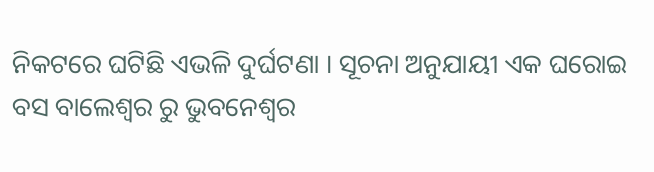ନିକଟରେ ଘଟିଛି ଏଭଳି ଦୁର୍ଘଟଣା । ସୂଚନା ଅନୁଯାୟୀ ଏକ ଘରୋଇ ବସ ବାଲେଶ୍ଵର ରୁ ଭୁବନେଶ୍ଵର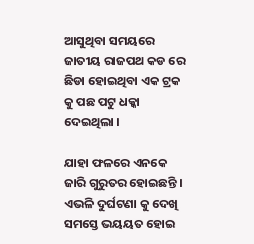ଆସୁଥିବା ସମୟରେ ଜାତୀୟ ରାଜପଥ କଡ ରେ ଛିଡା ହୋଇଥିବା ଏକ ଟ୍ରକ କୁ ପଛ ପଟୁ ଧକ୍କା ଦେଇଥିଲା ।

ଯାହା ଫଳରେ ଏନକେ ଜାରି ଗୁରୁତର ହୋଇଛନ୍ତି । ଏଭଳି ଦୁର୍ଘଟଣା କୁ ଦେଖି ସମସ୍ତେ ଭୟୟତ ହୋଇ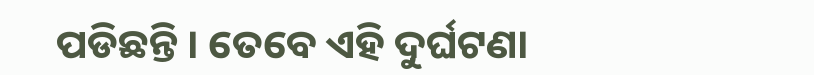ପଡିଛନ୍ତି । ତେବେ ଏହି ଦୁର୍ଘଟଣା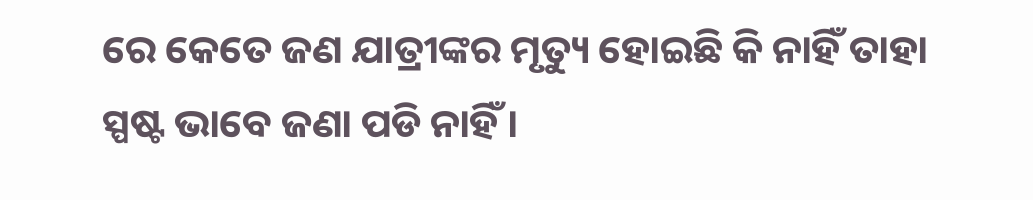ରେ କେତେ ଜଣ ଯାତ୍ରୀଙ୍କର ମୃତ୍ୟୁ ହୋଇଛି କି ନାହିଁ ତାହା ସ୍ପଷ୍ଟ ଭାବେ ଜଣା ପଡି ନାହିଁ ।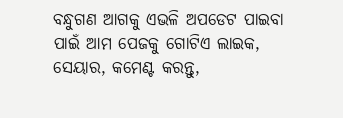ବନ୍ଧୁଗଣ ଆଗକୁ ଏଭଳି ଅପଡେଟ ପାଇବା ପାଇଁ ଆମ ପେଜକୁ ଗୋଟିଏ ଲାଇକ, ସେୟାର, କମେଣ୍ଟ କରନ୍ତୁ,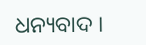ଧନ୍ୟବାଦ ।